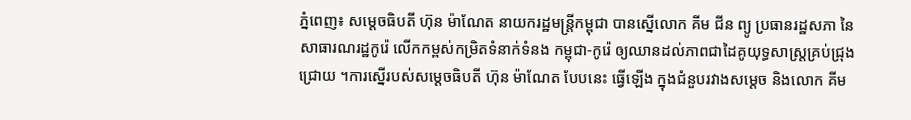ភ្នំពេញ៖ សម្តេចធិបតី ហ៊ុន ម៉ាណែត នាយករដ្ឋមន្ត្រីកម្ពុជា បានស្នើលោក គីម ជីន ព្យូ ប្រធានរដ្ឋសភា នៃសាធារណរដ្ឋកូរ៉េ លើកកម្ពស់កម្រិតទំនាក់ទំនង កម្ពុជា-កូរ៉េ ឲ្យឈានដល់ភាពជាដៃគូយុទ្ធសាស្ត្រគ្រប់ជ្រុងជ្រោយ ។ការស្នើរបស់សម្តេចធិបតី ហ៊ុន ម៉ាណែត បែបនេះ ធ្វើឡើង ក្នុងជំនួបរវាងសម្តេច និងលោក គីម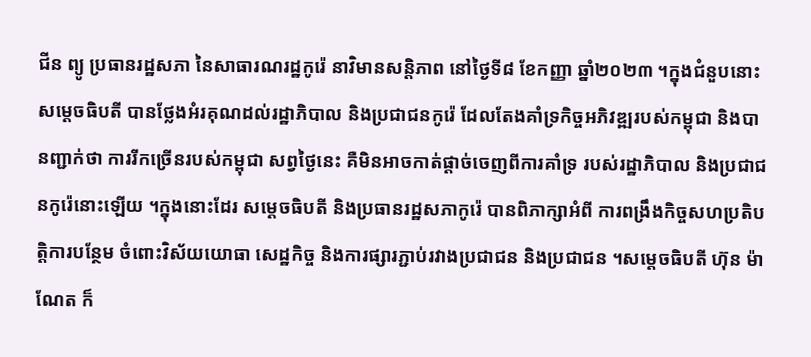ជីន ព្យូ ប្រធានរដ្ឋសភា នៃសាធារណរដ្ឋកូរ៉េ នាវិមានសន្តិភាព នៅថ្ងៃទី៨ ខែកញ្ញា ឆ្នាំ២០២៣ ។ក្នុងជំនួបនោះ សម្តេចធិបតី បានថ្លែងអំរគុណដល់រដ្ឋាភិបាល និងប្រជាជនកូរ៉េ ដែលតែងគាំទ្រកិច្ចអភិវឌ្ឍរបស់កម្ពុជា និងបានញ្ជាក់ថា ការរីកច្រើនរបស់កម្ពុជា សព្វថ្ងៃនេះ គឺមិនអាចកាត់ផ្តាច់ចេញពីការគាំទ្រ របស់រដ្ឋាភិបាល និងប្រជាជនកូរ៉េនោះឡើយ ។ក្នុងនោះដែរ សម្តេចធិបតី និងប្រធានរដ្ឋសភាកូរ៉េ បានពិភាក្សាអំពី ការពង្រឹងកិច្ចសហប្រតិបត្តិការបន្ថែម ចំពោះវិស័យយោធា សេដ្ឋកិច្ច និងការផ្សារភ្ជាប់រវាងប្រជាជន និងប្រជាជន ។សម្តេចធិបតី ហ៊ុន ម៉ាណែត ក៏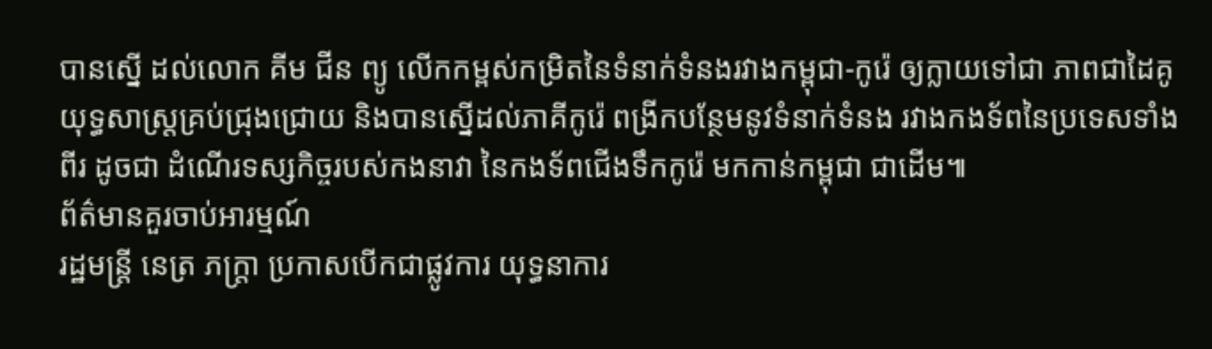បានស្នើ ដល់លោក គីម ជីន ព្យូ លើកកម្ពស់កម្រិតនៃទំនាក់ទំនងរវាងកម្ពុជា-កូរ៉េ ឲ្យក្លាយទៅជា ភាពជាដៃគូយុទ្ធសាស្ត្រគ្រប់ជ្រុងជ្រោយ និងបានស្នើដល់ភាគីកូរ៉េ ពង្រីកបន្ថែមនូវទំនាក់ទំនង រវាងកងទ័ពនៃប្រទេសទាំងពីរ ដូចជា ដំណើរទស្សកិច្ចរបស់កងនាវា នៃកងទ័ពជើងទឹកកូរ៉េ មកកាន់កម្ពុជា ជាដើម៕
ព័ត៌មានគួរចាប់អារម្មណ៍
រដ្ឋមន្ត្រី នេត្រ ភក្ត្រា ប្រកាសបើកជាផ្លូវការ យុទ្ធនាការ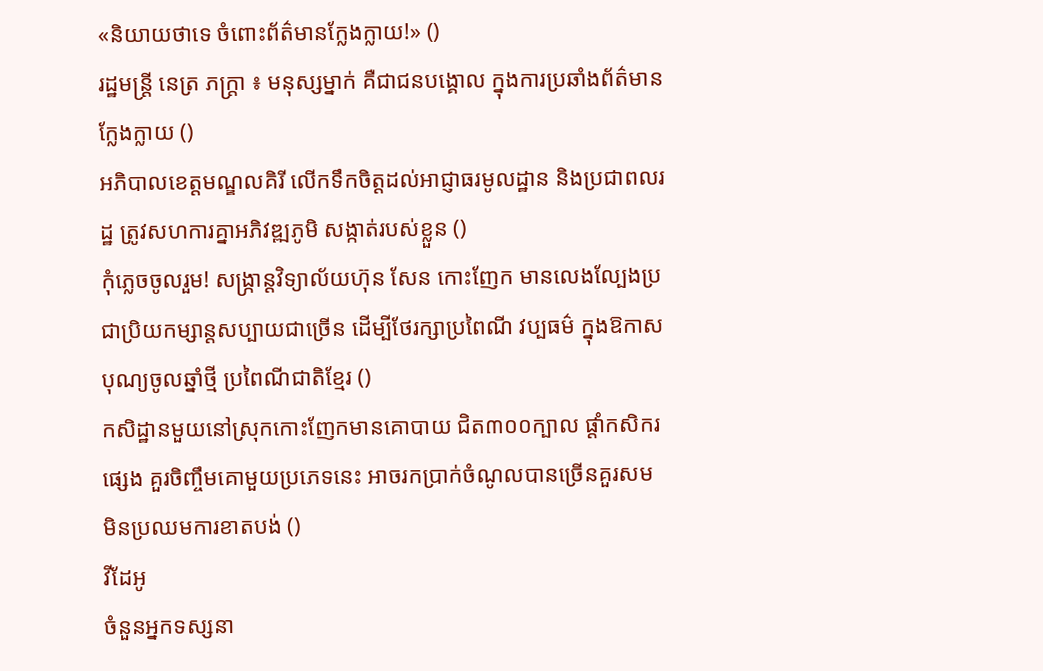«និយាយថាទេ ចំពោះព័ត៌មានក្លែងក្លាយ!» ()
រដ្ឋមន្ត្រី នេត្រ ភក្ត្រា ៖ មនុស្សម្នាក់ គឺជាជនបង្គោល ក្នុងការប្រឆាំងព័ត៌មានក្លែងក្លាយ ()
អភិបាលខេត្តមណ្ឌលគិរី លើកទឹកចិត្តដល់អាជ្ញាធរមូលដ្ឋាន និងប្រជាពលរដ្ឋ ត្រូវសហការគ្នាអភិវឌ្ឍភូមិ សង្កាត់របស់ខ្លួន ()
កុំភ្លេចចូលរួម! សង្ក្រាន្តវិទ្យាល័យហ៊ុន សែន កោះញែក មានលេងល្បែងប្រជាប្រិយកម្សាន្តសប្បាយជាច្រើន ដើម្បីថែរក្សាប្រពៃណី វប្បធម៌ ក្នុងឱកាសបុណ្យចូលឆ្នាំថ្មី ប្រពៃណីជាតិខ្មែរ ()
កសិដ្ឋានមួយនៅស្រុកកោះញែកមានគោបាយ ជិត៣០០ក្បាល ផ្ដាំកសិករផ្សេង គួរចិញ្ចឹមគោមួយប្រភេទនេះ អាចរកប្រាក់ចំណូលបានច្រើនគួរសម មិនប្រឈមការខាតបង់ ()
វីដែអូ
ចំនួនអ្នកទស្សនា